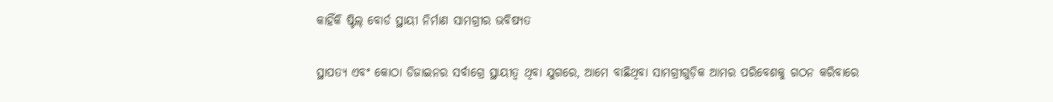କାହିଁକି ଷ୍ଟିଲ୍ ବୋର୍ଡ ସ୍ଥାୟୀ ନିର୍ମାଣ ସାମଗ୍ରୀର ଭବିଷ୍ୟତ

ସ୍ଥାପତ୍ୟ ଏବଂ କୋଠା ଡିଜାଇନର ସର୍ବାଗ୍ରେ ସ୍ଥାୟୀତ୍ୱ ଥିବା ଯୁଗରେ, ଆମେ ବାଛିଥିବା ସାମଗ୍ରୀଗୁଡ଼ିକ ଆମର ପରିବେଶକୁ ଗଠନ କରିବାରେ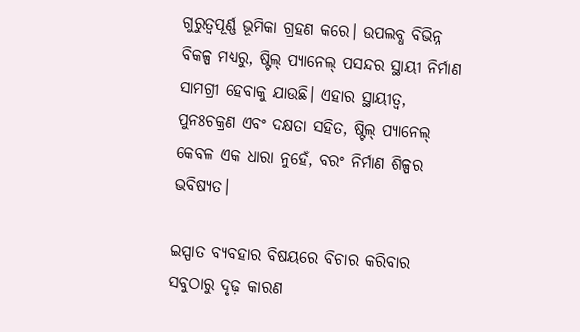ଗୁରୁତ୍ୱପୂର୍ଣ୍ଣ ଭୂମିକା ଗ୍ରହଣ କରେ। ଉପଲବ୍ଧ ବିଭିନ୍ନ ବିକଳ୍ପ ମଧ୍ୟରୁ, ଷ୍ଟିଲ୍ ପ୍ୟାନେଲ୍ ପସନ୍ଦର ସ୍ଥାୟୀ ନିର୍ମାଣ ସାମଗ୍ରୀ ହେବାକୁ ଯାଉଛି। ଏହାର ସ୍ଥାୟୀତ୍ୱ, ପୁନଃଚକ୍ରଣ ଏବଂ ଦକ୍ଷତା ସହିତ, ଷ୍ଟିଲ୍ ପ୍ୟାନେଲ୍ କେବଳ ଏକ ଧାରା ନୁହେଁ, ବରଂ ନିର୍ମାଣ ଶିଳ୍ପର ଭବିଷ୍ୟତ।

ଇସ୍ପାତ ବ୍ୟବହାର ବିଷୟରେ ବିଚାର କରିବାର ସବୁଠାରୁ ଦୃଢ଼ କାରଣ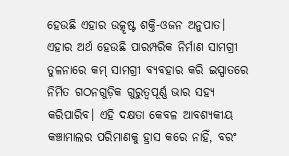ହେଉଛି ଏହାର ଉତ୍କୃଷ୍ଟ ଶକ୍ତି-ଓଜନ ଅନୁପାତ। ଏହାର ଅର୍ଥ ହେଉଛି ପାରମ୍ପରିକ ନିର୍ମାଣ ସାମଗ୍ରୀ ତୁଳନାରେ କମ୍ ସାମଗ୍ରୀ ବ୍ୟବହାର କରି ଇସ୍ପାତରେ ନିର୍ମିତ ଗଠନଗୁଡ଼ିକ ଗୁରୁତ୍ୱପୂର୍ଣ୍ଣ ଭାର ସହ୍ୟ କରିପାରିବ। ଏହି ଦକ୍ଷତା କେବଳ ଆବଶ୍ୟକୀୟ କଞ୍ଚାମାଲର ପରିମାଣକୁ ହ୍ରାସ କରେ ନାହିଁ, ବରଂ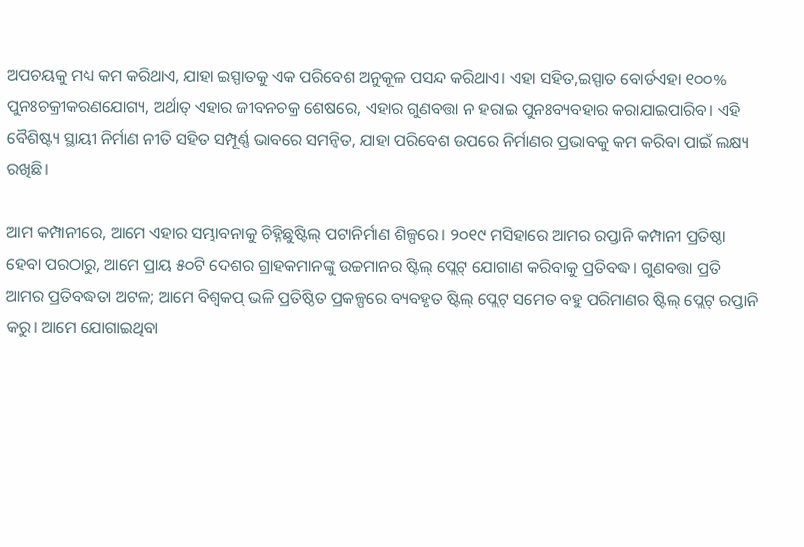ଅପଚୟକୁ ମଧ୍ୟ କମ କରିଥାଏ, ଯାହା ଇସ୍ପାତକୁ ଏକ ପରିବେଶ ଅନୁକୂଳ ପସନ୍ଦ କରିଥାଏ। ଏହା ସହିତ,ଇସ୍ପାତ ବୋର୍ଡଏହା ୧୦୦% ପୁନଃଚକ୍ରୀକରଣଯୋଗ୍ୟ, ଅର୍ଥାତ୍ ଏହାର ଜୀବନଚକ୍ର ଶେଷରେ, ଏହାର ଗୁଣବତ୍ତା ନ ହରାଇ ପୁନଃବ୍ୟବହାର କରାଯାଇପାରିବ। ଏହି ବୈଶିଷ୍ଟ୍ୟ ସ୍ଥାୟୀ ନିର୍ମାଣ ନୀତି ସହିତ ସମ୍ପୂର୍ଣ୍ଣ ଭାବରେ ସମନ୍ୱିତ, ଯାହା ପରିବେଶ ଉପରେ ନିର୍ମାଣର ପ୍ରଭାବକୁ କମ କରିବା ପାଇଁ ଲକ୍ଷ୍ୟ ରଖିଛି।

ଆମ କମ୍ପାନୀରେ, ଆମେ ଏହାର ସମ୍ଭାବନାକୁ ଚିହ୍ନିଛୁଷ୍ଟିଲ୍ ପଟାନିର୍ମାଣ ଶିଳ୍ପରେ। ୨୦୧୯ ମସିହାରେ ଆମର ରପ୍ତାନି କମ୍ପାନୀ ପ୍ରତିଷ୍ଠା ହେବା ପରଠାରୁ, ଆମେ ପ୍ରାୟ ୫୦ଟି ଦେଶର ଗ୍ରାହକମାନଙ୍କୁ ଉଚ୍ଚମାନର ଷ୍ଟିଲ୍ ପ୍ଲେଟ୍ ଯୋଗାଣ କରିବାକୁ ପ୍ରତିବଦ୍ଧ। ଗୁଣବତ୍ତା ପ୍ରତି ଆମର ପ୍ରତିବଦ୍ଧତା ଅଟଳ; ଆମେ ବିଶ୍ୱକପ୍ ଭଳି ପ୍ରତିଷ୍ଠିତ ପ୍ରକଳ୍ପରେ ବ୍ୟବହୃତ ଷ୍ଟିଲ୍ ପ୍ଲେଟ୍ ସମେତ ବହୁ ପରିମାଣର ଷ୍ଟିଲ୍ ପ୍ଲେଟ୍ ରପ୍ତାନି କରୁ। ଆମେ ଯୋଗାଇଥିବା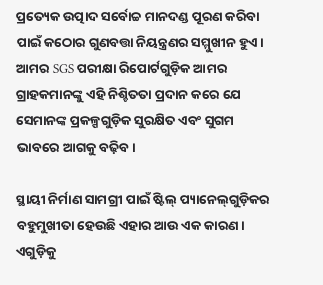ପ୍ରତ୍ୟେକ ଉତ୍ପାଦ ସର୍ବୋଚ୍ଚ ମାନଦଣ୍ଡ ପୂରଣ କରିବା ପାଇଁ କଠୋର ଗୁଣବତ୍ତା ନିୟନ୍ତ୍ରଣର ସମ୍ମୁଖୀନ ହୁଏ। ଆମର SGS ପରୀକ୍ଷା ରିପୋର୍ଟଗୁଡ଼ିକ ଆମର ଗ୍ରାହକମାନଙ୍କୁ ଏହି ନିଶ୍ଚିତତା ପ୍ରଦାନ କରେ ଯେ ସେମାନଙ୍କ ପ୍ରକଳ୍ପଗୁଡ଼ିକ ସୁରକ୍ଷିତ ଏବଂ ସୁଗମ ଭାବରେ ଆଗକୁ ବଢ଼ିବ।

ସ୍ଥାୟୀ ନିର୍ମାଣ ସାମଗ୍ରୀ ପାଇଁ ଷ୍ଟିଲ୍ ପ୍ୟାନେଲ୍‌ଗୁଡ଼ିକର ବହୁମୁଖୀତା ହେଉଛି ଏହାର ଆଉ ଏକ କାରଣ। ଏଗୁଡ଼ିକୁ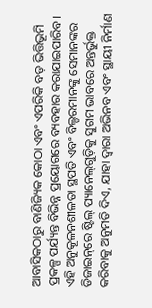ଆବାସିକଠାରୁ ବାଣିଜ୍ୟିକ କୋଠା ଏବଂ ଏପରିକି ବଡ଼ ଭିତ୍ତିଭୂମି ପ୍ରକଳ୍ପ ପର୍ଯ୍ୟନ୍ତ ବିଭିନ୍ନ ପ୍ରୟୋଗରେ ବ୍ୟବହାର କରାଯାଇପାରିବ। ଏହି ଅନୁକୂଳନଶୀଳତା ସ୍ଥପତି ଏବଂ ବିଲ୍ଡରମାନଙ୍କୁ ସେମାନଙ୍କର ଡିଜାଇନ୍‌ରେ ଷ୍ଟିଲ୍ ପ୍ୟାନେଲ୍‌ଗୁଡ଼ିକୁ ସୁଗମ ଭାବରେ ଅନ୍ତର୍ଭୁକ୍ତ କରିବାକୁ ଅନୁମତି ଦିଏ, ଯାହା ଦ୍ଵାରା ଅଭିନବ ଏବଂ ସ୍ଥାୟୀ ନିର୍ମାଣ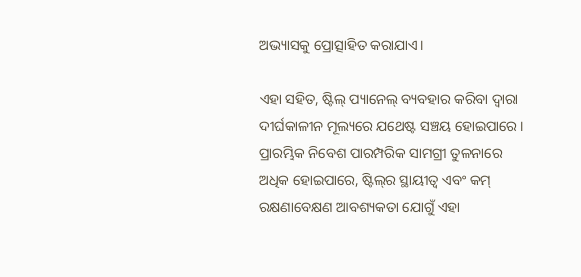ଅଭ୍ୟାସକୁ ପ୍ରୋତ୍ସାହିତ କରାଯାଏ।

ଏହା ସହିତ, ଷ୍ଟିଲ୍ ପ୍ୟାନେଲ୍ ବ୍ୟବହାର କରିବା ଦ୍ୱାରା ଦୀର୍ଘକାଳୀନ ମୂଲ୍ୟରେ ଯଥେଷ୍ଟ ସଞ୍ଚୟ ହୋଇପାରେ। ପ୍ରାରମ୍ଭିକ ନିବେଶ ପାରମ୍ପରିକ ସାମଗ୍ରୀ ତୁଳନାରେ ଅଧିକ ହୋଇପାରେ, ଷ୍ଟିଲ୍‌ର ସ୍ଥାୟୀତ୍ୱ ଏବଂ କମ୍ ରକ୍ଷଣାବେକ୍ଷଣ ଆବଶ୍ୟକତା ଯୋଗୁଁ ଏହା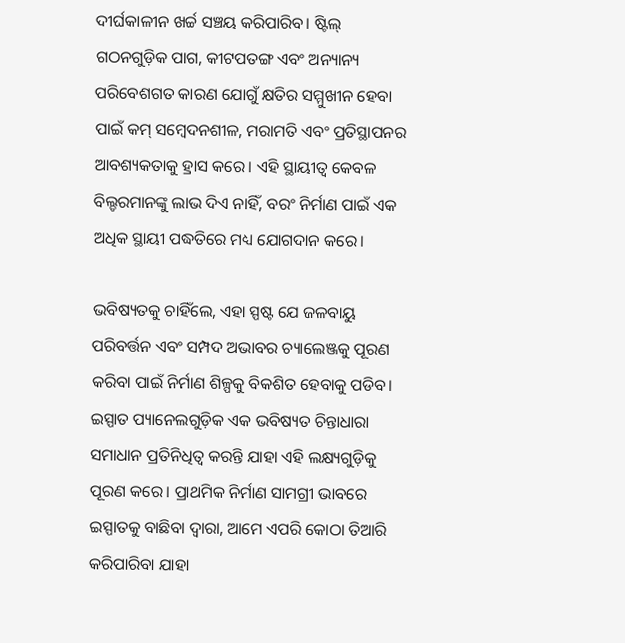ଦୀର୍ଘକାଳୀନ ଖର୍ଚ୍ଚ ସଞ୍ଚୟ କରିପାରିବ। ଷ୍ଟିଲ୍ ଗଠନଗୁଡ଼ିକ ପାଗ, କୀଟପତଙ୍ଗ ଏବଂ ଅନ୍ୟାନ୍ୟ ପରିବେଶଗତ କାରଣ ଯୋଗୁଁ କ୍ଷତିର ସମ୍ମୁଖୀନ ହେବା ପାଇଁ କମ୍ ସମ୍ବେଦନଶୀଳ, ମରାମତି ଏବଂ ପ୍ରତିସ୍ଥାପନର ଆବଶ୍ୟକତାକୁ ହ୍ରାସ କରେ। ଏହି ସ୍ଥାୟୀତ୍ୱ କେବଳ ବିଲ୍ଡରମାନଙ୍କୁ ଲାଭ ଦିଏ ନାହିଁ, ବରଂ ନିର୍ମାଣ ପାଇଁ ଏକ ଅଧିକ ସ୍ଥାୟୀ ପଦ୍ଧତିରେ ମଧ୍ୟ ଯୋଗଦାନ କରେ।

ଭବିଷ୍ୟତକୁ ଚାହିଁଲେ, ଏହା ସ୍ପଷ୍ଟ ଯେ ଜଳବାୟୁ ପରିବର୍ତ୍ତନ ଏବଂ ସମ୍ପଦ ଅଭାବର ଚ୍ୟାଲେଞ୍ଜକୁ ପୂରଣ କରିବା ପାଇଁ ନିର୍ମାଣ ଶିଳ୍ପକୁ ବିକଶିତ ହେବାକୁ ପଡିବ। ଇସ୍ପାତ ପ୍ୟାନେଲଗୁଡ଼ିକ ଏକ ଭବିଷ୍ୟତ ଚିନ୍ତାଧାରା ସମାଧାନ ପ୍ରତିନିଧିତ୍ୱ କରନ୍ତି ଯାହା ଏହି ଲକ୍ଷ୍ୟଗୁଡ଼ିକୁ ପୂରଣ କରେ। ପ୍ରାଥମିକ ନିର୍ମାଣ ସାମଗ୍ରୀ ଭାବରେ ଇସ୍ପାତକୁ ବାଛିବା ଦ୍ୱାରା, ଆମେ ଏପରି କୋଠା ତିଆରି କରିପାରିବା ଯାହା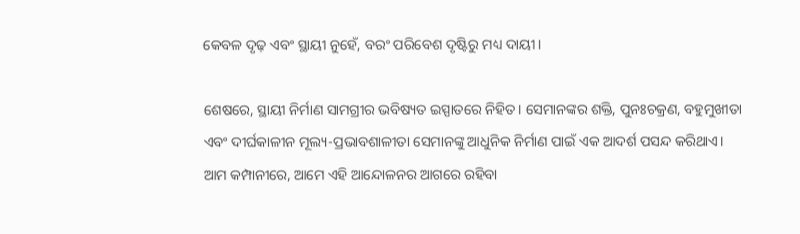କେବଳ ଦୃଢ଼ ଏବଂ ସ୍ଥାୟୀ ନୁହେଁ, ବରଂ ପରିବେଶ ଦୃଷ୍ଟିରୁ ମଧ୍ୟ ଦାୟୀ।

ଶେଷରେ, ସ୍ଥାୟୀ ନିର୍ମାଣ ସାମଗ୍ରୀର ଭବିଷ୍ୟତ ଇସ୍ପାତରେ ନିହିତ। ସେମାନଙ୍କର ଶକ୍ତି, ପୁନଃଚକ୍ରଣ, ବହୁମୁଖୀତା ଏବଂ ଦୀର୍ଘକାଳୀନ ମୂଲ୍ୟ-ପ୍ରଭାବଶାଳୀତା ସେମାନଙ୍କୁ ଆଧୁନିକ ନିର୍ମାଣ ପାଇଁ ଏକ ଆଦର୍ଶ ପସନ୍ଦ କରିଥାଏ। ଆମ କମ୍ପାନୀରେ, ଆମେ ଏହି ଆନ୍ଦୋଳନର ଆଗରେ ରହିବା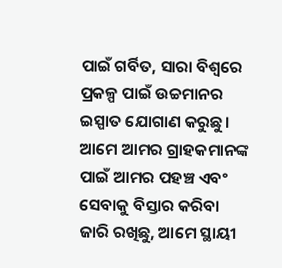ପାଇଁ ଗର୍ବିତ, ସାରା ବିଶ୍ୱରେ ପ୍ରକଳ୍ପ ପାଇଁ ଉଚ୍ଚମାନର ଇସ୍ପାତ ଯୋଗାଣ କରୁଛୁ। ଆମେ ଆମର ଗ୍ରାହକମାନଙ୍କ ପାଇଁ ଆମର ପହଞ୍ଚ ଏବଂ ସେବାକୁ ବିସ୍ତାର କରିବା ଜାରି ରଖିଛୁ, ଆମେ ସ୍ଥାୟୀ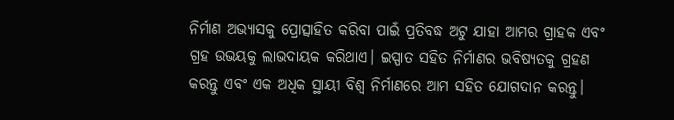ନିର୍ମାଣ ଅଭ୍ୟାସକୁ ପ୍ରୋତ୍ସାହିତ କରିବା ପାଇଁ ପ୍ରତିବଦ୍ଧ ଅଟୁ ଯାହା ଆମର ଗ୍ରାହକ ଏବଂ ଗ୍ରହ ଉଭୟକୁ ଲାଭଦାୟକ କରିଥାଏ। ଇସ୍ପାତ ସହିତ ନିର୍ମାଣର ଭବିଷ୍ୟତକୁ ଗ୍ରହଣ କରନ୍ତୁ ଏବଂ ଏକ ଅଧିକ ସ୍ଥାୟୀ ବିଶ୍ୱ ନିର୍ମାଣରେ ଆମ ସହିତ ଯୋଗଦାନ କରନ୍ତୁ।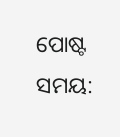ପୋଷ୍ଟ ସମୟ: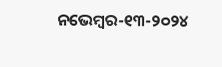ନଭେମ୍ବର-୧୩-୨୦୨୪